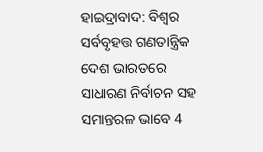ହାଇଦ୍ରାବାଦ: ବିଶ୍ବର ସର୍ବବୃହତ୍ତ ଗଣତାନ୍ତ୍ରିକ ଦେଶ ଭାରତରେ ସାଧାରଣ ନିର୍ବାଚନ ସହ ସମାନ୍ତରଳ ଭାବେ 4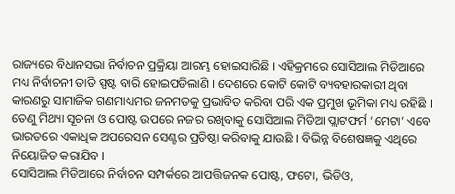ରାଜ୍ୟରେ ବିଧାନସଭା ନିର୍ବାଚନ ପ୍ରକ୍ରିୟା ଆରମ୍ଭ ହୋଇସାରିଛି । ଏହିକ୍ରମରେ ସୋସିଆଲ ମିଡିଆରେ ମଧ୍ୟ ନିର୍ବାଚନୀ ତାତି ସ୍ପଷ୍ଟ ବାରି ହୋଇପଡିଲାଣି । ଦେଶରେ କୋଟି କୋଟି ବ୍ୟବହାରକାରୀ ଥିବା କାରଣରୁ ସାମାଜିକ ଗଣମାଧ୍ୟମର ଜନମତକୁ ପ୍ରଭାବିତ କରିବା ପରି ଏକ ପ୍ରମୁଖ ଭୂମିକା ମଧ୍ୟ ରହିଛି । ତେଣୁ ମିଥ୍ୟା ସୂଚନା ଓ ପୋଷ୍ଟ ଉପରେ ନଜର ରଖିବାକୁ ସୋସିଆଲ ମିଡିଆ ପ୍ଲାଟଫର୍ମ ‘ମେଟା’ ଏବେ ଭାରତରେ ଏକାଧିକ ଅପରେସନ ସେଣ୍ଟର ପ୍ରତିଷ୍ଠା କରିବାକୁ ଯାଉଛି । ବିଭିନ୍ନ ବିଶେଷଜ୍ଞକୁ ଏଥିରେ ନିୟୋଜିତ କରାଯିବ ।
ସୋସିଆଲ ମିଡିଆରେ ନିର୍ବାଚନ ସମ୍ପର୍କରେ ଆପତ୍ତିଜନକ ପୋଷ୍ଟ, ଫଟୋ, ଭିଡିଓ,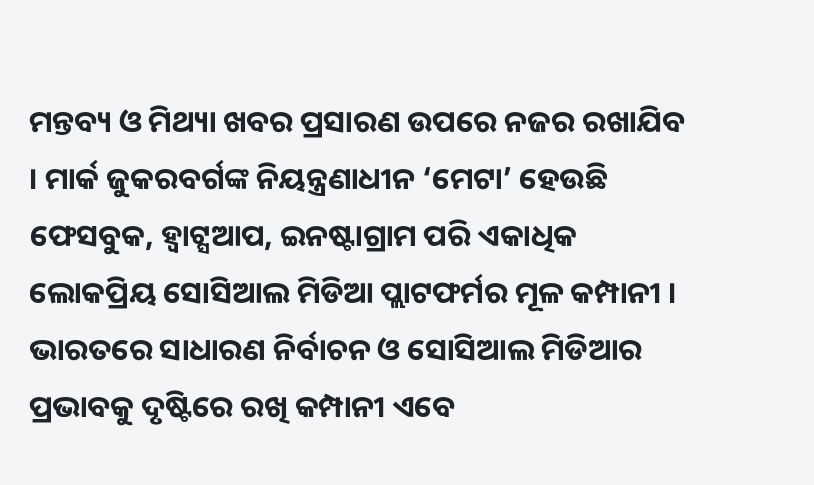ମନ୍ତବ୍ୟ ଓ ମିଥ୍ୟା ଖବର ପ୍ରସାରଣ ଉପରେ ନଜର ରଖାଯିବ । ମାର୍କ ଜୁକରବର୍ଗଙ୍କ ନିୟନ୍ତ୍ରଣାଧୀନ ‘ମେଟା’ ହେଉଛି ଫେସବୁକ, ହ୍ବାଟ୍ସଆପ, ଇନଷ୍ଟାଗ୍ରାମ ପରି ଏକାଧିକ ଲୋକପ୍ରିୟ ସୋସିଆଲ ମିଡିଆ ପ୍ଲାଟଫର୍ମର ମୂଳ କମ୍ପାନୀ । ଭାରତରେ ସାଧାରଣ ନିର୍ବାଚନ ଓ ସୋସିଆଲ ମିଡିଆର ପ୍ରଭାବକୁ ଦୃଷ୍ଟିରେ ରଖି କମ୍ପାନୀ ଏବେ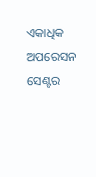ଏକାଧିକ ଅପରେସନ ସେଣ୍ଟର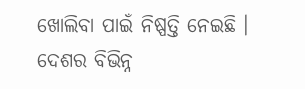ଖୋଲିବା ପାଇଁ ନିଷ୍ପତ୍ତି ନେଇଛି । ଦେଶର ବିଭିନ୍ନ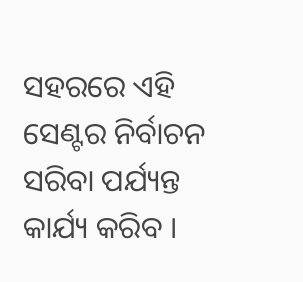ସହରରେ ଏହି ସେଣ୍ଟର ନିର୍ବାଚନ ସରିବା ପର୍ଯ୍ୟନ୍ତ କାର୍ଯ୍ୟ କରିବ ।